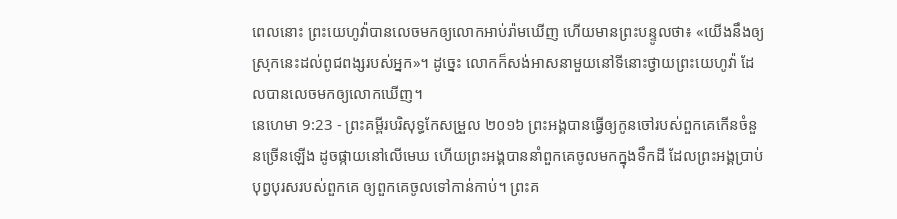ពេលនោះ ព្រះយេហូវ៉ាបានលេចមកឲ្យលោកអាប់រ៉ាមឃើញ ហើយមានព្រះបន្ទូលថា៖ «យើងនឹងឲ្យស្រុកនេះដល់ពូជពង្សរបស់អ្នក»។ ដូច្នេះ លោកក៏សង់អាសនាមួយនៅទីនោះថ្វាយព្រះយេហូវ៉ា ដែលបានលេចមកឲ្យលោកឃើញ។
នេហេមា 9:23 - ព្រះគម្ពីរបរិសុទ្ធកែសម្រួល ២០១៦ ព្រះអង្គបានធ្វើឲ្យកូនចៅរបស់ពួកគេកើនចំនួនច្រើនឡើង ដូចផ្កាយនៅលើមេឃ ហើយព្រះអង្គបាននាំពួកគេចូលមកក្នុងទឹកដី ដែលព្រះអង្គប្រាប់បុព្វបុរសរបស់ពួកគេ ឲ្យពួកគេចូលទៅកាន់កាប់។ ព្រះគ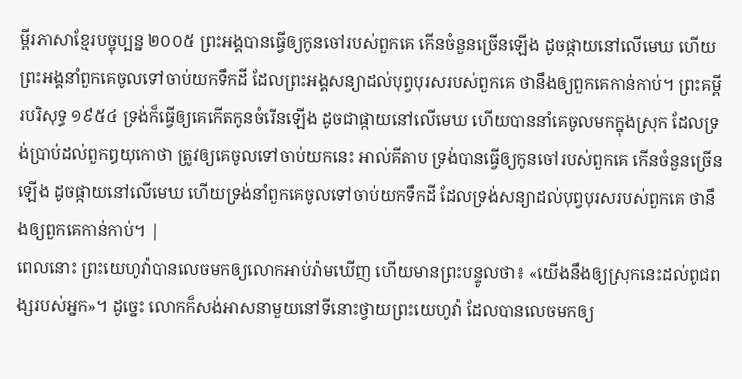ម្ពីរភាសាខ្មែរបច្ចុប្បន្ន ២០០៥ ព្រះអង្គបានធ្វើឲ្យកូនចៅរបស់ពួកគេ កើនចំនួនច្រើនឡើង ដូចផ្កាយនៅលើមេឃ ហើយព្រះអង្គនាំពួកគេចូលទៅចាប់យកទឹកដី ដែលព្រះអង្គសន្យាដល់បុព្វបុរសរបស់ពួកគេ ថានឹងឲ្យពួកគេកាន់កាប់។ ព្រះគម្ពីរបរិសុទ្ធ ១៩៥៤ ទ្រង់ក៏ធ្វើឲ្យគេកើតកូនចំរើនឡើង ដូចជាផ្កាយនៅលើមេឃ ហើយបាននាំគេចូលមកក្នុងស្រុក ដែលទ្រង់ប្រាប់ដល់ពួកឰយុកោថា ត្រូវឲ្យគេចូលទៅចាប់យកនេះ អាល់គីតាប ទ្រង់បានធ្វើឲ្យកូនចៅរបស់ពួកគេ កើនចំនួនច្រើនឡើង ដូចផ្កាយនៅលើមេឃ ហើយទ្រង់នាំពួកគេចូលទៅចាប់យកទឹកដី ដែលទ្រង់សន្យាដល់បុព្វបុរសរបស់ពួកគេ ថានឹងឲ្យពួកគេកាន់កាប់។ |
ពេលនោះ ព្រះយេហូវ៉ាបានលេចមកឲ្យលោកអាប់រ៉ាមឃើញ ហើយមានព្រះបន្ទូលថា៖ «យើងនឹងឲ្យស្រុកនេះដល់ពូជពង្សរបស់អ្នក»។ ដូច្នេះ លោកក៏សង់អាសនាមួយនៅទីនោះថ្វាយព្រះយេហូវ៉ា ដែលបានលេចមកឲ្យ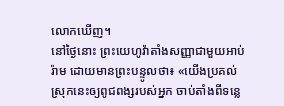លោកឃើញ។
នៅថ្ងៃនោះ ព្រះយេហូវ៉ាតាំងសញ្ញាជាមួយអាប់រ៉ាម ដោយមានព្រះបន្ទូលថា៖ «យើងប្រគល់ស្រុកនេះឲ្យពូជពង្សរបស់អ្នក ចាប់តាំងពីទន្លេ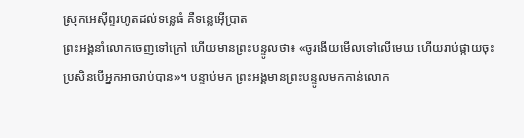ស្រុកអេស៊ីព្ទរហូតដល់ទន្លេធំ គឺទន្លេអ៊ើប្រាត
ព្រះអង្គនាំលោកចេញទៅក្រៅ ហើយមានព្រះបន្ទូលថា៖ «ចូរងើយមើលទៅលើមេឃ ហើយរាប់ផ្កាយចុះ ប្រសិនបើអ្នកអាចរាប់បាន»។ បន្ទាប់មក ព្រះអង្គមានព្រះបន្ទូលមកកាន់លោក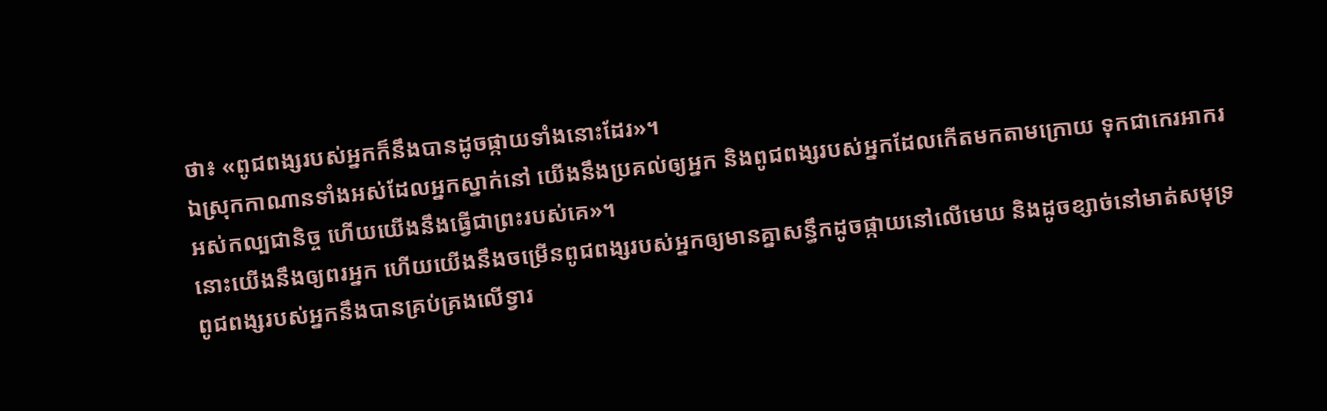ថា៖ «ពូជពង្សរបស់អ្នកក៏នឹងបានដូចផ្កាយទាំងនោះដែរ»។
ឯស្រុកកាណានទាំងអស់ដែលអ្នកស្នាក់នៅ យើងនឹងប្រគល់ឲ្យអ្នក និងពូជពង្សរបស់អ្នកដែលកើតមកតាមក្រោយ ទុកជាកេរអាករអស់កល្បជានិច្ច ហើយយើងនឹងធ្វើជាព្រះរបស់គេ»។
នោះយើងនឹងឲ្យពរអ្នក ហើយយើងនឹងចម្រើនពូជពង្សរបស់អ្នកឲ្យមានគ្នាសន្ធឹកដូចផ្កាយនៅលើមេឃ និងដូចខ្សាច់នៅមាត់សមុទ្រ ពូជពង្សរបស់អ្នកនឹងបានគ្រប់គ្រងលើទ្វារ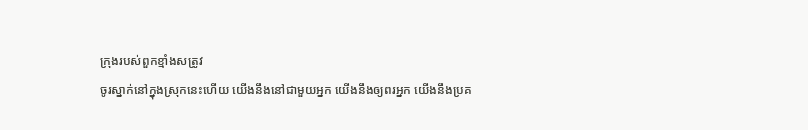ក្រុងរបស់ពួកខ្មាំងសត្រូវ
ចូរស្នាក់នៅក្នុងស្រុកនេះហើយ យើងនឹងនៅជាមួយអ្នក យើងនឹងឲ្យពរអ្នក យើងនឹងប្រគ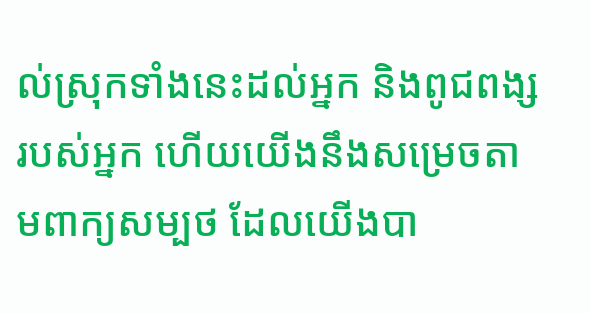ល់ស្រុកទាំងនេះដល់អ្នក និងពូជពង្សរបស់អ្នក ហើយយើងនឹងសម្រេចតាមពាក្យសម្បថ ដែលយើងបា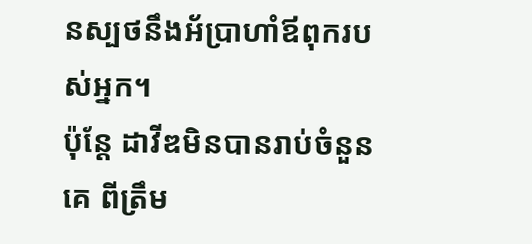នស្បថនឹងអ័ប្រាហាំឪពុករបស់អ្នក។
ប៉ុន្តែ ដាវីឌមិនបានរាប់ចំនួនគេ ពីត្រឹម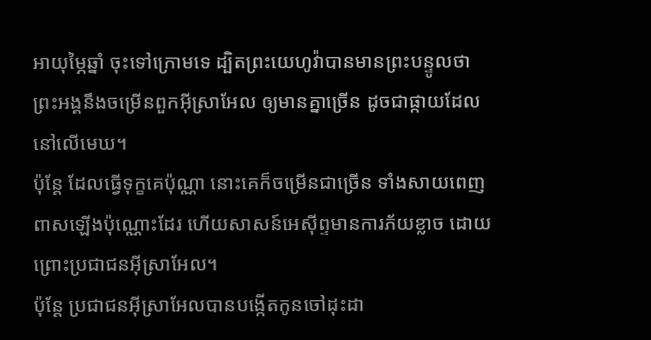អាយុម្ភៃឆ្នាំ ចុះទៅក្រោមទេ ដ្បិតព្រះយេហូវ៉ាបានមានព្រះបន្ទូលថា ព្រះអង្គនឹងចម្រើនពួកអ៊ីស្រាអែល ឲ្យមានគ្នាច្រើន ដូចជាផ្កាយដែលនៅលើមេឃ។
ប៉ុន្តែ ដែលធ្វើទុក្ខគេប៉ុណ្ណា នោះគេក៏ចម្រើនជាច្រើន ទាំងសាយពេញពាសឡើងប៉ុណ្ណោះដែរ ហើយសាសន៍អេស៊ីព្ទមានការភ័យខ្លាច ដោយព្រោះប្រជាជនអ៊ីស្រាអែល។
ប៉ុន្តែ ប្រជាជនអ៊ីស្រាអែលបានបង្កើតកូនចៅដុះដា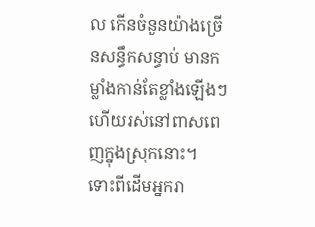ល កើនចំនួនយ៉ាងច្រើនសន្ធឹកសន្ធាប់ មានកម្លាំងកាន់តែខ្លាំងឡើងៗ ហើយរស់នៅពាសពេញក្នុងស្រុកនោះ។
ទោះពីដើមអ្នករា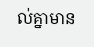ល់គ្នាមាន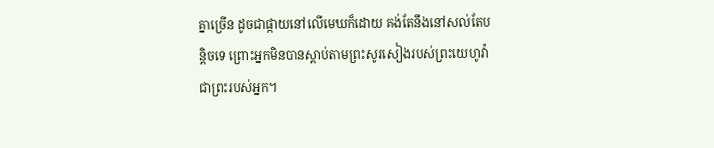គ្នាច្រើន ដូចជាផ្កាយនៅលើមេឃក៏ដោយ គង់តែនឹងនៅសល់តែបន្តិចទេ ព្រោះអ្នកមិនបានស្តាប់តាមព្រះសូរសៀងរបស់ព្រះយេហូវ៉ាជាព្រះរបស់អ្នក។